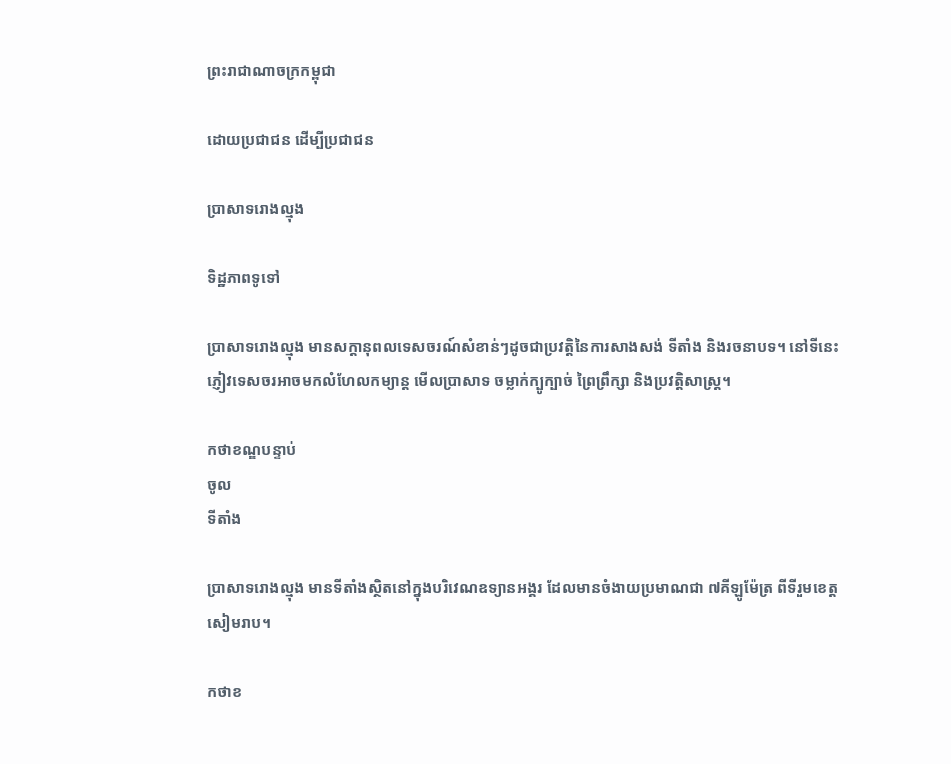ព្រះរាជាណាចក្រកម្ពុជា

ដោយប្រជាជន ដើម្បីប្រជាជន

ប្រាសាទរោងល្មុង

ទិដ្ឋភាពទូទៅ

ប្រាសាទរោងល្មុង មានសក្តានុពលទេសចរណ៍សំខាន់ៗដូចជាប្រវត្តិនៃការសាងសង់ ទីតាំង និងរចនាបទ។ នៅទីនេះ ភ្ញៀវទេសចរអាចមកលំហែលកម្យាន្ត មើលប្រាសាទ ចម្លាក់ក្បូក្បាច់ ព្រៃព្រឹក្សា និងប្រវត្តិសាស្រ្ត។

កថាខណ្ឌបន្ទាប់
ចូល
ទីតាំង

ប្រាសាទរោងល្មុង មានទីតាំងស្ថិតនៅក្នុងបរិវេណឧទ្យានអង្គរ ដែលមានចំងាយប្រមាណជា ៧គីឡូម៉ែត្រ ពីទីរួមខេត្តសៀមរាប។

កថាខ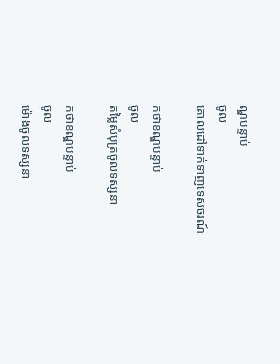ណ្ឌបន្ទាប់
ចូល
គោលដៅទាក់ទាញទេសចរណ៍

កថាខណ្ឌបន្ទាប់
ចូល
តម្លៃសំបុត្រចូលទស្សនា

កថាខណ្ឌបន្ទាប់
ចូល
ម៉ោងចូលទស្សនា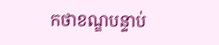កថាខណ្ឌបន្ទាប់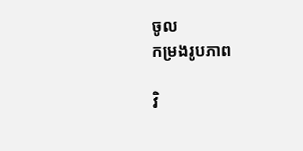ចូល
កម្រងរូបភាព

វិ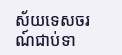ស័យទេសចរណ៍ជាប់ទា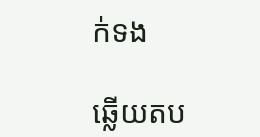ក់ទង

ឆ្លើយតប